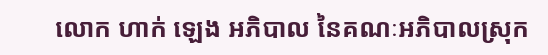លោក ហាក់ ឡេង អភិបាល នៃគណៈអភិបាលស្រុក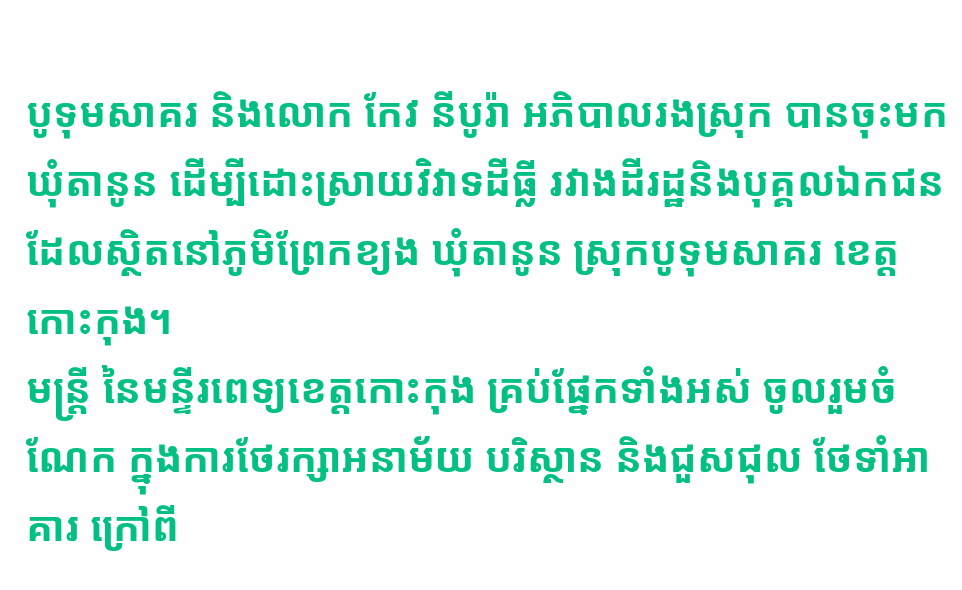បូទុមសាគរ និងលោក កែវ នីបូរ៉ា អភិបាលរងស្រុក បានចុះមកឃុំតានូន ដើម្បីដោះស្រាយវិវាទដីធ្លី រវាងដីរដ្ឋនិងបុគ្គលឯកជន ដែលស្ថិតនៅភូមិព្រែកខ្យង ឃុំតានូន ស្រុកបូទុមសាគរ ខេត្តកោះកុង។
មន្រ្តី នៃមន្ទីរពេទ្យខេត្តកោះកុង គ្រប់ផ្នែកទាំងអស់ ចូលរួមចំណែក ក្នុងការថែរក្សាអនាម័យ បរិស្ថាន និងជួសជុល ថែទាំអាគារ ក្រៅពី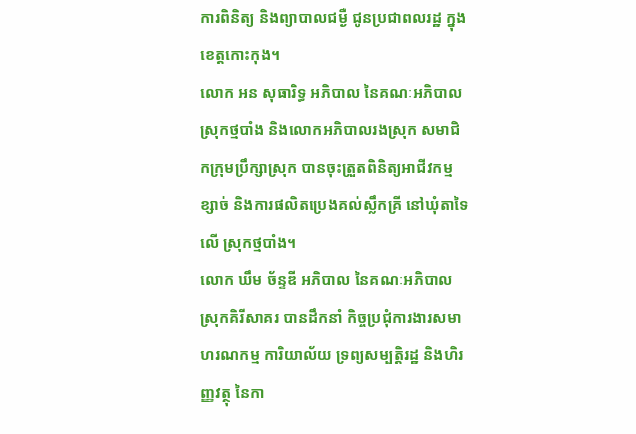ការពិនិត្យ និងព្យាបាលជម្ងឺ ជូនប្រជាពលរដ្ឋ ក្នុងខេត្តកោះកុង។
លោក អន សុធារិទ្ធ អភិបាល នៃគណៈអភិបាលស្រុកថ្មបាំង និងលោកអភិបាលរងស្រុក សមាជិកក្រុមប្រឹក្សាស្រុក បានចុះត្រួតពិនិត្យអាជីវកម្មខ្សាច់ និងការផលិតប្រេងគល់ស្លឹកគ្រី នៅឃុំតាទៃលើ ស្រុកថ្មបាំង។
លោក ឃឹម ច័ន្ទឌី អភិបាល នៃគណៈអភិបាលស្រុកគិរីសាគរ បានដឹកនាំ កិច្ចប្រជុំការងារសមាហរណកម្ម ការិយាល័យ ទ្រព្យសម្បត្តិរដ្ឋ និងហិរញ្ញវត្ថុ នៃកា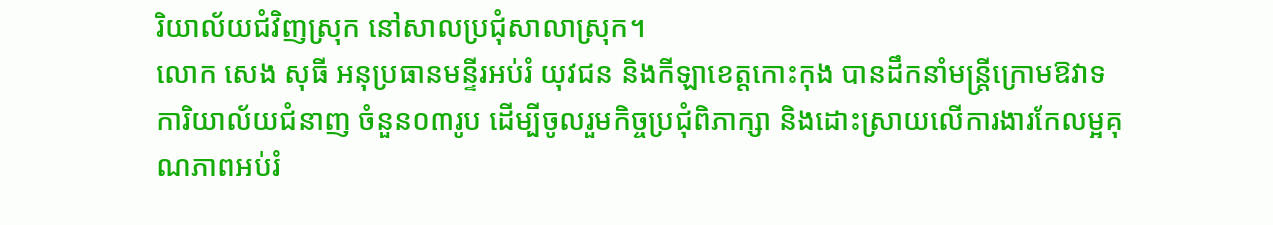រិយាល័យជំវិញស្រុក នៅសាលប្រជុំសាលាស្រុក។
លោក សេង សុធី អនុប្រធានមន្ទីរអប់រំ យុវជន និងកីឡាខេត្តកោះកុង បានដឹកនាំមន្ត្រីក្រោមឱវាទការិយាល័យជំនាញ ចំនួន០៣រូប ដើម្បីចូលរួមកិច្ចប្រជុំពិភាក្សា និងដោះស្រាយលើការងារកែលម្អគុណភាពអប់រំ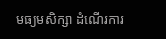មធ្យមសិក្សា ដំណើរការ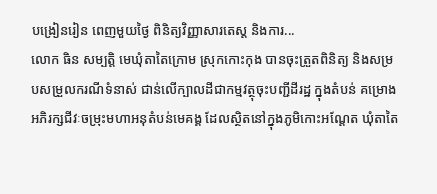បង្រៀនរៀន ពេញមួយថ្ងៃ ពិនិត្យវិញ្ញាសារតេស្ត និងការ...
លោក ធិន សម្បត្តិ មេឃុំតាតៃក្រោម ស្រុកកោះកុង បានចុះត្រួតពិនិត្យ និងសម្របសម្រួលករណីទំនាស់ ជាន់លើក្បាលដីជាកម្មវត្ថុចុះបញ្ជីដីរដ្ឋ ក្នុងតំបន់ គម្រោងអភិរក្សជីវៈចម្រុះមហាអនុតំបន់មេគង្គ ដែលស្ថិតនៅក្នុងភូមិកោះអណ្ដែត ឃុំតាតៃ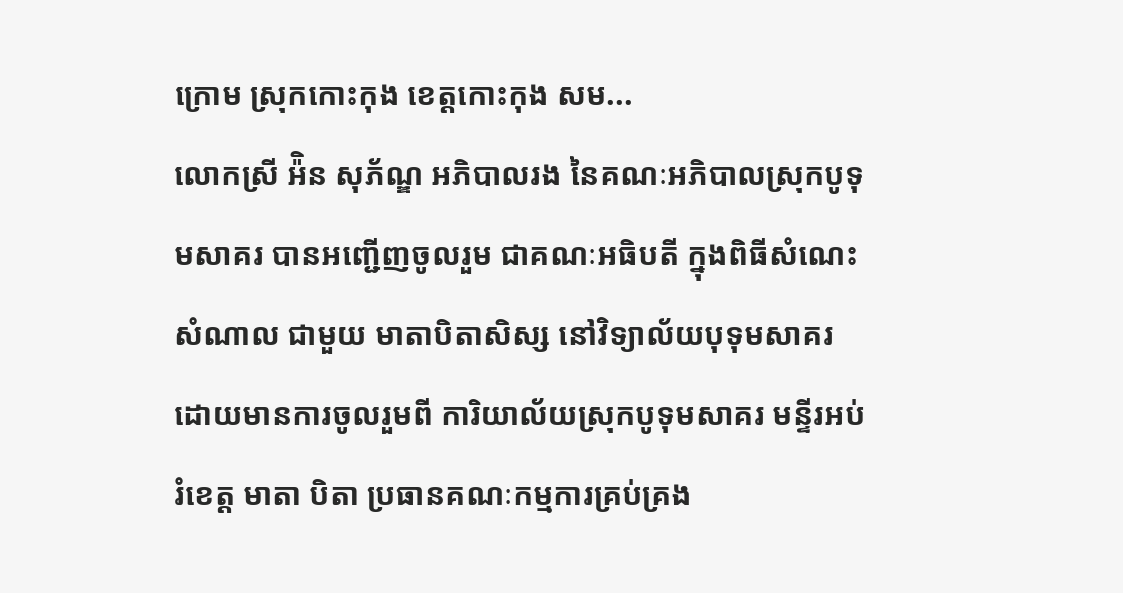ក្រោម ស្រុកកោះកុង ខេត្តកោះកុង សម...
លោកស្រី អ៉ិន សុភ័ណ្ឌ អភិបាលរង នៃគណៈអភិបាលស្រុកបូទុមសាគរ បានអញ្ជើញចូលរួម ជាគណៈអធិបតី ក្នុងពិធីសំណេះសំណាល ជាមួយ មាតាបិតាសិស្ស នៅវិទ្យាល័យបុទុមសាគរ ដោយមានការចូលរួមពី ការិយាល័យស្រុកបូទុមសាគរ មន្ទីរអប់រំខេត្ត មាតា បិតា ប្រធានគណៈកម្មការគ្រប់គ្រង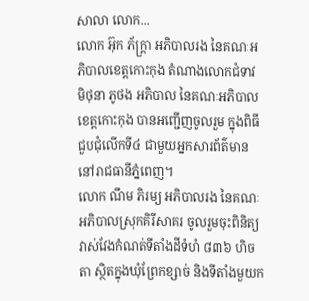សាលា លោក...
លោក អ៊ុក ភ័ក្ត្រា អភិបាលរង នៃគណៈអភិបាលខេត្តកោះកុង តំណាងលោកជំទាវ មិថុនា ភូថង អភិបាល នៃគណៈអភិបាលខេត្តកោះកុង បានអញ្ជើញចូលរួម ក្នុងពិធីជួបជុំលើកទី៤ ជាមួយអ្នកសារព័ត៌មាន នៅរាជធានីភ្នំពេញ។
លោក ណឹម ភិរម្យ អភិបាលរង នៃគណៈអភិបាលស្រុកគិរីសាគរ ចូលរួមចុះពិនិត្យវាស់វែងកំណត់ទីតាំងដីទំហំ ៨៣៦ ហិចតា ស្ថិតក្នុងឃុំព្រែកខ្សាច់ និងទីតាំងមួយក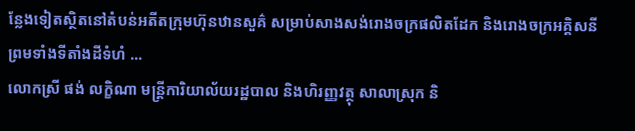ន្លែងទៀតស្ថិតនៅតំបន់អតីតក្រុមហ៊ុនឋានសួគ៌ សម្រាប់សាងសង់រោងចក្រផលិតដែក និងរោងចក្រអគ្គិសនី ព្រមទាំងទីតាំងដីទំហំ ...
លោកស្រី ផង់ លក្ខិណា មន្ត្រីការិយាល័យរដ្ឋបាល និងហិរញ្ញវត្ថុ សាលាស្រុក និ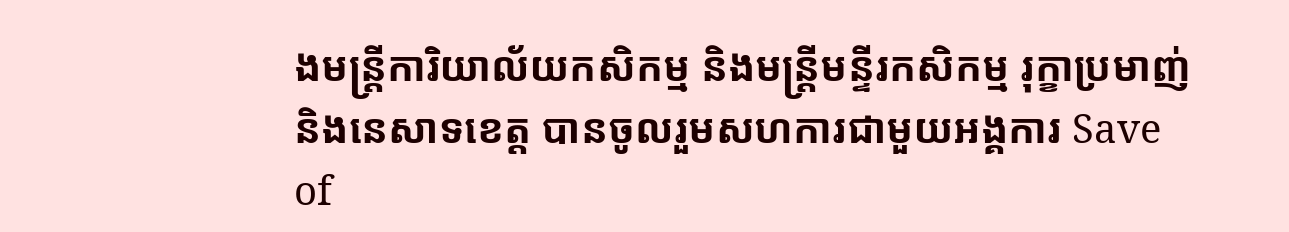ងមន្រ្តីការិយាល័យកសិកម្ម និងមន្រ្តីមន្ទីរកសិកម្ម រុក្ខាប្រមាញ់ និងនេសាទខេត្ត បានចូលរួមសហការជាមួយអង្គការ Save of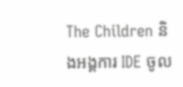The Children និងអង្គការ IDE ចូល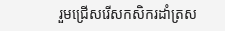រួមជ្រើសរើសកសិករដាំត្រស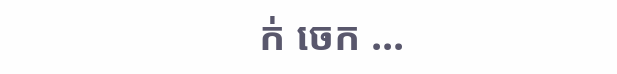ក់ ចេក ...